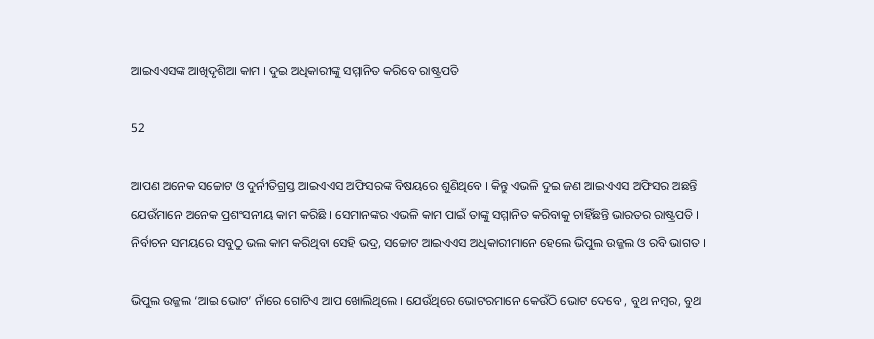ଆଇଏଏସଙ୍କ ଆଖିଦୃଶିଆ କାମ । ଦୁଇ ଅଧିକାରୀଙ୍କୁ ସମ୍ମାନିତ କରିବେ ରାଷ୍ଟ୍ରପତି

52

ଆପଣ ଅନେକ ସଚ୍ଚୋଟ ଓ ଦୁର୍ନୀତିଗ୍ରସ୍ତ ଆଇଏଏସ ଅଫିସରଙ୍କ ବିଷୟରେ ଶୁଣିଥିବେ । କିନ୍ତୁ ଏଭଳି ଦୁଇ ଜଣ ଆଇଏଏସ ଅଫିସର ଅଛନ୍ତି ଯେଉଁମାନେ ଅନେକ ପ୍ରଶଂସନୀୟ କାମ କରିଛି । ସେମାନଙ୍କର ଏଭଳି କାମ ପାଇଁ ତାଙ୍କୁ ସମ୍ମାନିତ କରିବାକୁ ଚାହିଁଛନ୍ତି ଭାରତର ରାଷ୍ଟ୍ରପତି । ନିର୍ବାଚନ ସମୟରେ ସବୁଠୁ ଭଲ କାମ କରିଥିବା ସେହି ଭଦ୍ର, ସଚ୍ଚୋଟ ଆଇଏଏସ ଅଧିକାରୀମାନେ ହେଲେ ଭିପୁଲ ଉଜ୍ଜଲ ଓ ରବି ଭାଗତ ।

ଭିପୁଲ ଉଜ୍ଜଲ ‘ଆଇ ଭୋଟ’ ନାଁରେ ଗୋଟିଏ ଆପ ଖୋଲିଥିଲେ । ଯେଉଁଥିରେ ଭୋଟରମାନେ କେଉଁଠି ଭୋଟ ଦେବେ , ବୁଥ ନମ୍ବର, ବୁଥ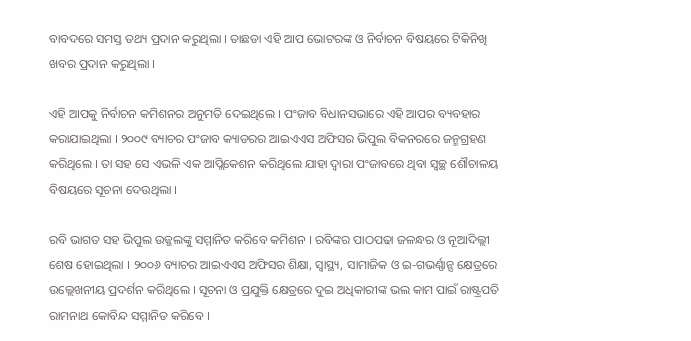ବାବଦରେ ସମସ୍ତ ତଥ୍ୟ ପ୍ରଦାନ କରୁଥିଲା । ତାଛଡା ଏହି ଆପ ଭୋଟରଙ୍କ ଓ ନିର୍ବାଚନ ବିଷୟରେ ଟିକିନିଖି ଖବର ପ୍ରଦାନ କରୁଥିଲା ।

ଏହି ଆପକୁ ନିର୍ବାଚନ କମିଶନର ଅନୁମତି ଦେଇଥିଲେ । ପଂଜାବ ବିଧାନସଭାରେ ଏହି ଆପର ବ୍ୟବହାର କରାଯାଇଥିଲା । ୨୦୦୯ ବ୍ୟାଚର ପଂଜାବ କ୍ୟାଡରର ଆଇଏଏସ ଅଫିସର ଭିପୁଲ ବିକନରରେ ଜନ୍ମଗ୍ରହଣ କରିଥିଲେ । ତା ସହ ସେ ଏଭଳି ଏକ ଆପ୍ଲିକେଶନ କରିଥିଲେ ଯାହା ଦ୍ୱାରା ପଂଜାବରେ ଥିବା ସ୍ୱଚ୍ଛ ଶୌଚାଳୟ ବିଷୟରେ ସୂଚନା ଦେଉଥିଲା ।

ରବି ଭାଗତ ସହ ଭିପୁଲ ଉଜ୍ଜଲଙ୍କୁ ସମ୍ମାନିତ କରିବେ କମିଶନ । ରବିଙ୍କର ପାଠପଢା ଜଳନ୍ଧର ଓ ନୂଆଦିଲ୍ଲୀ ଶେଷ ହୋଇଥିଲା । ୨୦୦୬ ବ୍ୟାଚର ଆଇଏଏସ ଅଫିସର ଶିକ୍ଷା, ସ୍ୱାସ୍ଥ୍ୟ, ସାମାଜିକ ଓ ଇ-ଗଭର୍ଣ୍ଣାନ୍ସ କ୍ଷେତ୍ରରେ ଉଲ୍ଲେଖନୀୟ ପ୍ରଦର୍ଶନ କରିଥିଲେ । ସୂଚନା ଓ ପ୍ରଯୁକ୍ତି କ୍ଷେତ୍ରରେ ଦୁଇ ଅଧିକାରୀଙ୍କ ଭଲ କାମ ପାଇଁ ରାଷ୍ଟ୍ରପତି ରାମନାଥ କୋବିନ୍ଦ ସମ୍ମାନିତ କରିବେ ।